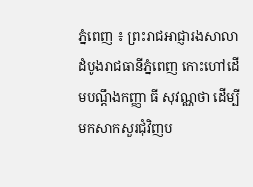ភ្នំពេញ ៖ ព្រះរាជអាជ្ញារងសាលាដំបូងរាជធានីភ្នំពេញ កោះហៅដើមបណ្តឹងកញ្ញា ធី សុវណ្ណថា ដើម្បីមកសាកសួរជុំវិញប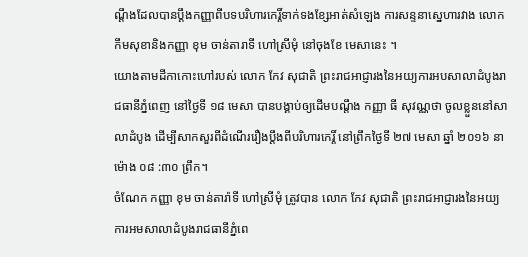ណ្តឹងដែលបានប្ដឹងកញ្ញាពីបទបរិហារកេរ្តិ៍ទាក់ទងខ្សែអាត់សំឡេង ការសន្ទនាស្នេហារវាង លោក កឹមសុខានិងកញ្ញា ខុម ចាន់តារាទី ហៅស្រីមុំ នៅចុងខែ មេសានេះ ។
យោងតាមដីកាកោះហៅរបស់ លោក កែវ សុជាតិ ព្រះរាជអាជ្ញារងនៃអយ្យការអបសាលាដំបូងរាជធានីភ្នំពេញ នៅថ្ងៃទី ១៨ មេសា បានបង្គាប់ឲ្យដើមបណ្តឹង កញ្ញា ធី សុវណ្ណថា ចូលខ្លួននៅសាលាដំបូង ដើម្បីសាកសួរពីដំណើររឿងប្តឹងពីបរិហារកេរ្តិ៍ នៅព្រឹកថ្ងៃទី ២៧ មេសា ឆ្នាំ ២០១៦ នាម៉ោង ០៨ :៣០ ព្រឹក។
ចំណែក កញ្ញា ខុម ចាន់តារ៉ាទី ហៅស្រីមុំ ត្រូវបាន លោក កែវ សុជាតិ ព្រះរាជអាជ្ញារងនៃអយ្យការអមសាលាដំបូងរាជធានីភ្នំពេ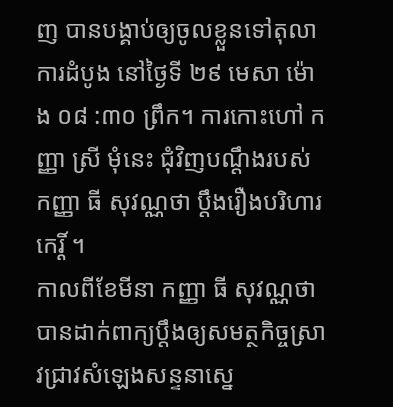ញ បានបង្គាប់ឲ្យចូលខ្លួនទៅតុលាការដំបូង នៅថ្ងៃទី ២៩ មេសា ម៉ោង ០៨ :៣០ ព្រឹក។ ការកោះហៅ កញ្ញា ស្រី មុំនេះ ជុំវិញបណ្តឹងរបស់ កញ្ញា ធី សុវណ្ណថា ប្តឹងរឿងបរិហារកេរ្តិ៍ ។
កាលពីខែមីនា កញ្ញា ធី សុវណ្ណថា បានដាក់ពាក្យប្តឹងឲ្យសមត្ថកិច្ចស្រាវជ្រាវសំឡេងសន្ទនាស្នេ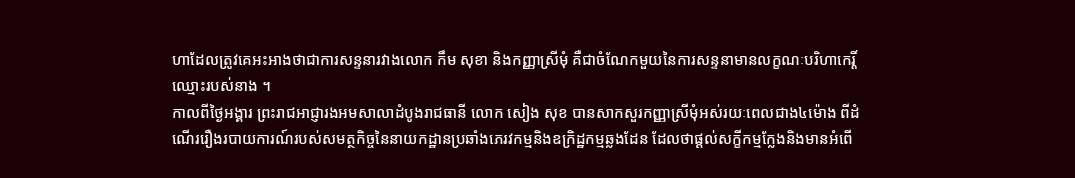ហាដែលត្រូវគេអះអាងថាជាការសន្ទនារវាងលោក កឹម សុខា និងកញ្ញាស្រីមុំ គឺជាចំណែកមួយនៃការសន្ទនាមានលក្ខណៈបរិហាកេរ្តិ៍ឈ្មោះរបស់នាង ។
កាលពីថ្ងៃអង្គារ ព្រះរាជអាជ្ញារងអមសាលាដំបូងរាជធានី លោក សៀង សុខ បានសាកសួរកញ្ញាស្រីមុំអស់រយៈពេលជាង៤ម៉ោង ពីដំណើររឿងរបាយការណ៍របស់សមត្ថកិច្ចនៃនាយកដ្ឋានប្រឆាំងភេរវកម្មនិងឧក្រិដ្ឋកម្មឆ្លងដែន ដែលថាផ្ដល់សក្ខីកម្មក្លែងនិងមានអំពើ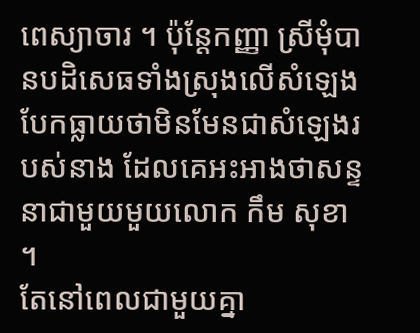ពេស្យាចារ ។ ប៉ុន្តែកញ្ញា ស្រីមុំបានបដិសេធទាំងស្រុងលើសំឡេងបែកធ្លាយថាមិនមែនជាសំឡេងរបស់នាង ដែលគេអះអាងថាសន្ទនាជាមួយមួយលោក កឹម សុខា ។
តែនៅពេលជាមួយគ្នា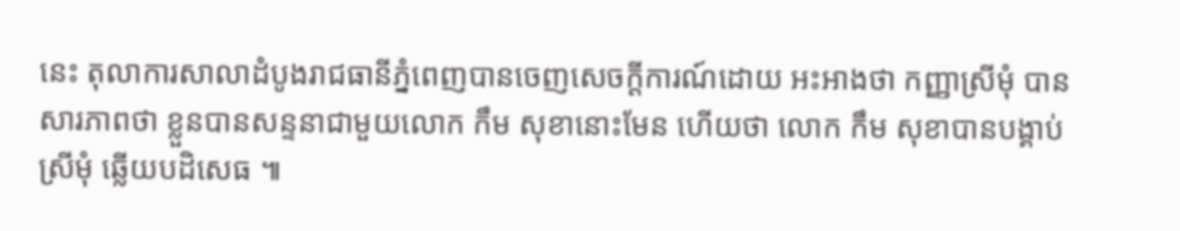នេះ តុលាការសាលាដំបូងរាជធានីភ្នំពេញបានចេញសេចក្ដីការណ៍ដោយ អះអាងថា កញ្ញាស្រីមុំ បានសារភាពថា ខ្លួនបានសន្ទនាជាមួយលោក កឹម សុខានោះមែន ហើយថា លោក កឹម សុខាបានបង្គាប់ស្រីមុំ ឆ្លើយបដិសេធ ៕